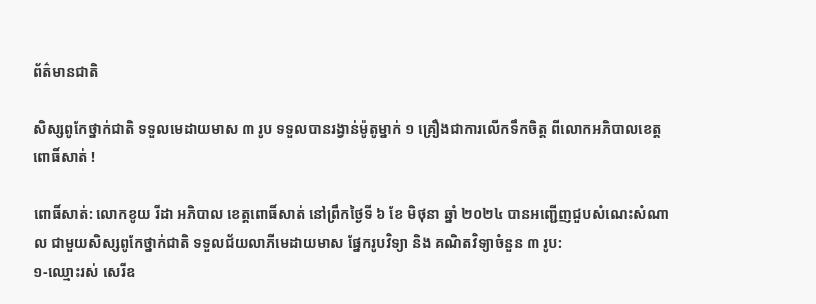ព័ត៌មានជាតិ

សិស្សពូកែថ្នាក់ជាតិ ទទួលមេដាយមាស ៣ រូប ទទួលបានរង្វាន់ម៉ូតូម្នាក់ ១ គ្រឿងជាការលើកទឹកចិត្ត ពីលោកអភិបាលខេត្តពោធិ៍សាត់ !

ពោធិ៍សាត់: លោកខូយ រីដា អភិបាល ខេត្តពោធិ៍សាត់ នៅព្រឹកថ្ងៃទី ៦ ខែ មិថុនា ឆ្នាំ ២០២៤ បានអញ្ជើញជួបសំណេះសំណាល ជាមួយសិស្សពូកែថ្នាក់ជាតិ ទទួលជ័យលាភីមេដាយមាស ផ្នែករូបវិទ្យា និង គណិតវិទ្យាចំនួន ៣ រូប:
១-ឈ្មោះរស់ សេរីឧ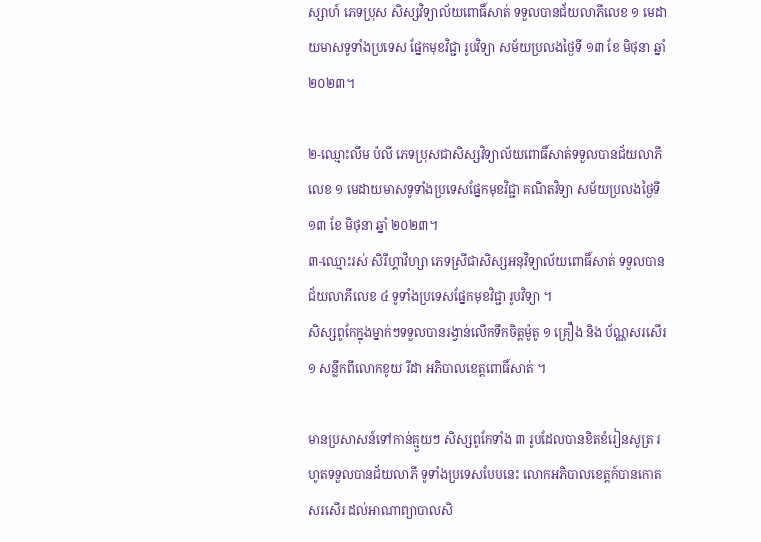ស្សាហ៍ ភេទប្រុស សិស្សវិទ្យាល័យពោធិ៍សាត់ ទទួលបានជ័យលាភីលេខ ១ មេដាយមាសទូទាំងប្រទេស ផ្នែកមុខវិជ្ជា រូបវិទ្យា សម័យប្រលងថ្ងៃទី ១៣ ខែ មិថុនា ឆ្នាំ ២០២៣។

២-ឈ្មោះលឹម ប៉លី ភេទប្រុសជាសិស្សវិទ្យាល័យពោធិ៍សាត់ទទួលបានជ័យលាភីលេខ ១ មេដាយមាសទូទាំងប្រទេសផ្នែកមុខវិជ្ជា គណិតវិទ្យា សម័យប្រលងថ្ងៃទី ១៣ ខែ មិថុនា ឆ្នាំ ២០២៣។
៣-ឈ្មោះរស់ សិរីហ្គាវិហ្សា ភេទស្រីជាសិស្សអនុវិទ្យាល័យពោធិ៍សាត់ ទទួលបានជ័យលាភីលេខ ៤ ទូទាំងប្រទេសផ្នែកមុខវិជ្ជា រូបវិទ្យា ។
សិស្សពូកែក្នុងម្នាក់ៗទទួលបានរង្វាន់លើកទឹកចិត្តម៉ូតូ ១ គ្រឿង និង ប័ណ្ណសរសើរ ១ សន្លឹកពីលោកខូយ រីដា អភិបាលខេត្តពោធិ៍សាត់ ។

មានប្រសាសន៍ទៅកាន់គ្មួយៗ សិស្សពូកែទាំង ៣ រូបដែលបានខិតខំរៀនសូត្រ រហូតទទួលបានជ័យលាភី ទូទាំងប្រទេសបែបនេះ លោកអភិបាលខេត្តក៍បានកោតសរសើរ ដល់អាណាព្យាបាលសិ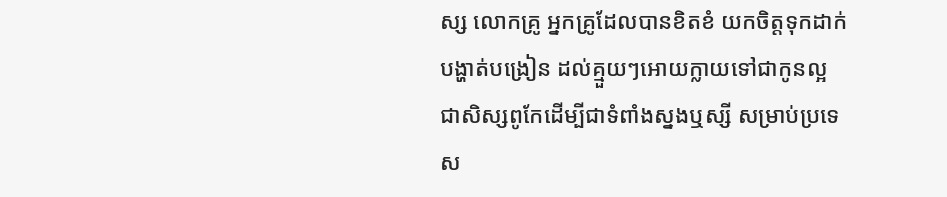ស្ស លោកគ្រូ អ្នកគ្រូដែលបានខិតខំ យកចិត្តទុកដាក់បង្ហាត់បង្រៀន ដល់គ្មួយៗអោយក្លាយទៅជាកូនល្អ ជាសិស្សពូកែដើម្បីជាទំពាំងស្នងឬស្សី សម្រាប់ប្រទេស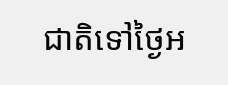ជាតិទៅថ្ងៃអ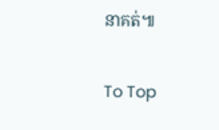នាគត់៕

To Top